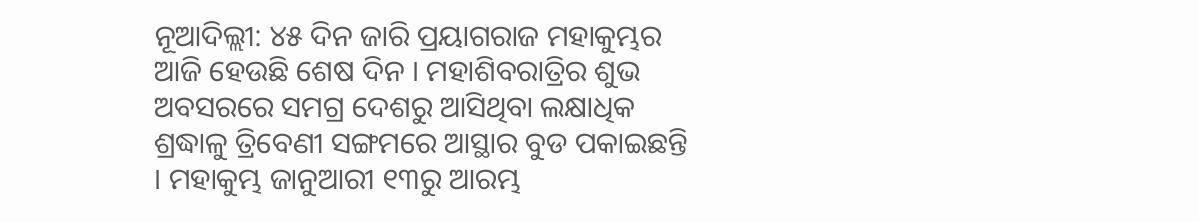ନୂଆଦିଲ୍ଲୀ: ୪୫ ଦିନ ଜାରି ପ୍ରୟାଗରାଜ ମହାକୁମ୍ଭର ଆଜି ହେଉଛି ଶେଷ ଦିନ । ମହାଶିବରାତ୍ରିର ଶୁଭ ଅବସରରେ ସମଗ୍ର ଦେଶରୁ ଆସିଥିବା ଲକ୍ଷାଧିକ ଶ୍ରଦ୍ଧାଳୁ ତ୍ରିବେଣୀ ସଙ୍ଗମରେ ଆସ୍ଥାର ବୁଡ ପକାଇଛନ୍ତି । ମହାକୁମ୍ଭ ଜାନୁଆରୀ ୧୩ରୁ ଆରମ୍ଭ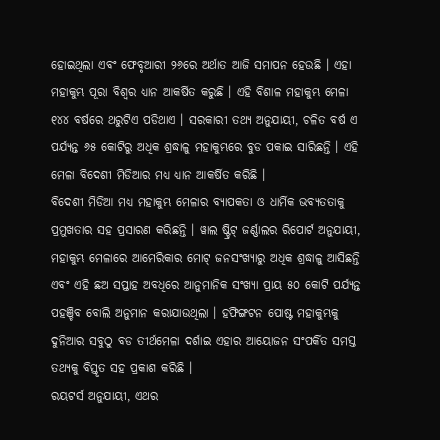ହୋଇଥିଲା ଏବଂ ଫେବୃଆରୀ ୨୬ରେ ଅର୍ଥାତ ଆଜି ସମାପନ ହେଉଛି । ଏହା ମହାକୁମ୍ଭ ପୂରା ବିଶ୍ୱର ଧ୍ୟାନ ଆକର୍ଷିତ କରୁଛି । ଏହି ବିଶାଳ ମହାକୁମ୍ଭ ମେଳା ୧୪୪ ବର୍ଷରେ ଥରୁଟିଏ ପଡିଥାଏ । ସରକାରୀ ତଥ୍ୟ ଅନୁଯାୟୀ, ଚଳିତ ବର୍ଷ ଏ ପର୍ଯ୍ୟନ୍ତ ୬୫ କୋଟିରୁ ଅଧିକ ଶ୍ରଦ୍ଧାଳୁ ମହାକୁମ୍ଭରେ ବୁଡ ପକାଇ ସାରିଛନ୍ତି । ଏହି ମେଳା ବିଦେଶୀ ମିଡିଆର ମଧ୍ୟ ଧ୍ୟାନ ଆକର୍ଷିତ କରିଛି ।
ବିଦେଶୀ ମିଡିଆ ମଧ୍ୟ ମହାକୁମ୍ଭ ମେଳାର ବ୍ୟାପକତା ଓ ଧାର୍ମିକ ଭବ୍ୟତତାକୁ ପ୍ରମୁଖତାର ସହ ପ୍ରସାରଣ କରିଛନ୍ତି । ୱାଲ ଷ୍ଟ୍ରିଟ୍ ଜର୍ଣ୍ଣାଲର ରିପୋର୍ଟ ଅନୁଯାୟୀ, ମହାକୁମ୍ଭ ମେଳାରେ ଆମେରିକାର ମୋଟ୍ ଜନସଂଖ୍ୟାରୁ ଅଧିକ ଶ୍ରଦ୍ଧାଳୁ ଆସିଛନ୍ତି ଏବଂ ଏହି ଛଅ ସପ୍ତାହ ଅବଧିରେ ଆନୁମାନିକ ସଂଖ୍ୟା ପ୍ରାୟ ୫୦ କୋଟି ପର୍ଯ୍ୟନ୍ତ ପହଞ୍ଚିବ ବୋଲି ଅନୁମାନ କରାଯାଉଥିଲା । ହଫିଙ୍ଗଟନ ପୋଷ୍ଟ ମହାକୁମ୍ଭକୁ ଦୁନିଆର ସବୁଠୁ ବଡ ତୀର୍ଥମେଳା ଦର୍ଶାଇ ଏହାର ଆୟୋଜନ ସଂପର୍କିତ ସମସ୍ତ ତଥ୍ୟକୁ ବିସ୍ତୃତ ସହ ପ୍ରକାଶ କରିଛି ।
ରୟଟର୍ସ ଅନୁଯାୟୀ, ଏଥର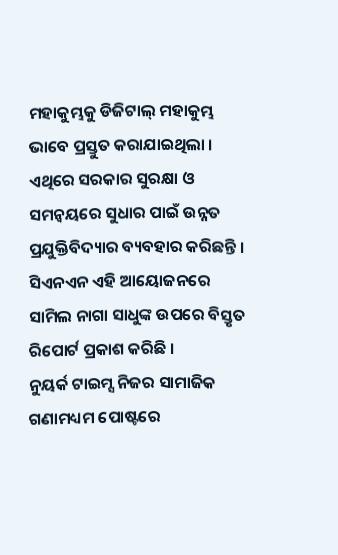ମହାକୁମ୍ଭକୁ ଡିଜିଟାଲ୍ ମହାକୁମ୍ଭ ଭାବେ ପ୍ରସ୍ତୁତ କରାଯାଇଥିଲା । ଏଥିରେ ସରକାର ସୁରକ୍ଷା ଓ ସମନ୍ୱୟରେ ସୁଧାର ପାଇଁ ଉନ୍ନତ ପ୍ରଯୁକ୍ତିବିଦ୍ୟାର ବ୍ୟବହାର କରିଛନ୍ତି । ସିଏନଏନ ଏହି ଆୟୋଜନରେ ସାମିଲ ନାଗା ସାଧୁଙ୍କ ଉପରେ ବିସ୍ତୃତ ରିପୋର୍ଟ ପ୍ରକାଶ କରିଛି ।
ନୁୟର୍କ ଟାଇମ୍ସ ନିଜର ସାମାଜିକ ଗଣାମଧ୍ୟମ ପୋଷ୍ଟରେ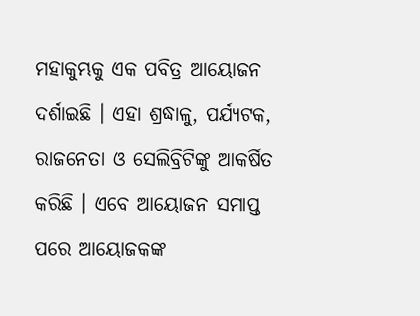ମହାକୁମ୍ଭକୁ ଏକ ପବିତ୍ର ଆୟୋଜନ ଦର୍ଶାଇଛି । ଏହା ଶ୍ରଦ୍ଧାଳୁ, ପର୍ଯ୍ୟଟକ, ରାଜନେତା ଓ ସେଲିବ୍ରିଟିଙ୍କୁ ଆକର୍ଷିତ କରିଛି । ଏବେ ଆୟୋଜନ ସମାପ୍ତ ପରେ ଆୟୋଜକଙ୍କ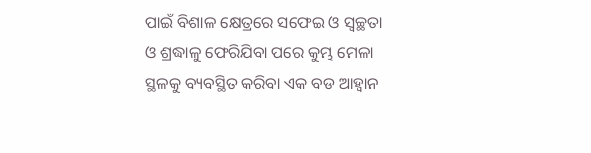ପାଇଁ ବିଶାଳ କ୍ଷେତ୍ରରେ ସଫେଇ ଓ ସ୍ୱଚ୍ଛତା ଓ ଶ୍ରଦ୍ଧାଳୁ ଫେରିଯିବା ପରେ କୁମ୍ଭ ମେଳା ସ୍ଥଳକୁ ବ୍ୟବସ୍ଥିତ କରିବା ଏକ ବଡ ଆହ୍ୱାନ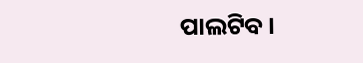ପାଲଟିବ ।